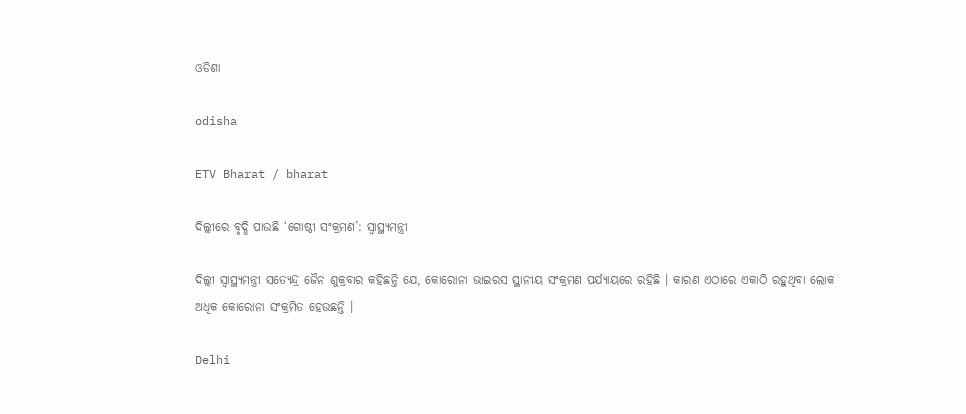ଓଡିଶା

odisha

ETV Bharat / bharat

ଦିଲ୍ଲୀରେ ବୃଦ୍ଧି ପାଉଛି ‘ଗୋଷ୍ଠୀ ସଂକ୍ରମଣ’: ସ୍ୱାସ୍ଥ୍ୟମନ୍ତ୍ରୀ

ଦିଲ୍ଲୀ ସ୍ବାସ୍ଥ୍ୟମନ୍ତ୍ରୀ ସତ୍ୟେନ୍ଦ୍ର ଜୈନ ଶୁକ୍ରବାର କହିଛନ୍ତି ଯେ, କୋରୋନା ଭାଇରସ ସ୍ଥାନୀୟ ସଂକ୍ରମଣ ପର୍ଯ୍ୟାୟରେ ରହିଛି । କାରଣ ଏଠାରେ ଏକାଠି ରହୁଥିବା ଲୋକ ଅଧିକ କୋରୋନା ସଂକ୍ରମିତ ହେଉଛନ୍ତି ।

Delhi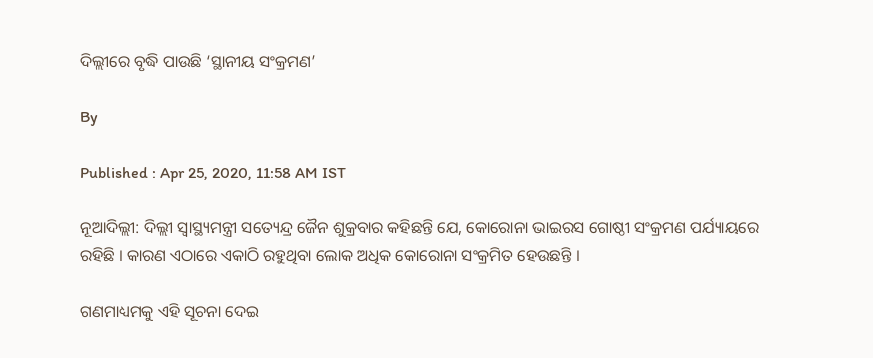ଦିଲ୍ଲୀରେ ବୃଦ୍ଧି ପାଉଛି ‘ସ୍ଥାନୀୟ ସଂକ୍ରମଣ’

By

Published : Apr 25, 2020, 11:58 AM IST

ନୂଆଦିଲ୍ଲୀ: ଦିଲ୍ଲୀ ସ୍ବାସ୍ଥ୍ୟମନ୍ତ୍ରୀ ସତ୍ୟେନ୍ଦ୍ର ଜୈନ ଶୁକ୍ରବାର କହିଛନ୍ତି ଯେ, କୋରୋନା ଭାଇରସ ଗୋଷ୍ଠୀ ସଂକ୍ରମଣ ପର୍ଯ୍ୟାୟରେ ରହିଛି । କାରଣ ଏଠାରେ ଏକାଠି ରହୁଥିବା ଲୋକ ଅଧିକ କୋରୋନା ସଂକ୍ରମିତ ହେଉଛନ୍ତି ।

ଗଣମାଧ୍ୟମକୁ ଏହି ସୂଚନା ଦେଇ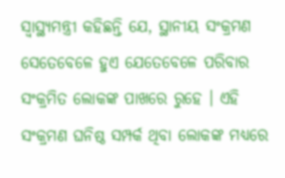ସ୍ବାସ୍ଥ୍ୟମନ୍ତ୍ରୀ କହିଛନ୍ତି ଯେ, ସ୍ଥାନୀୟ ସଂକ୍ରମଣ ସେତେବେଳେ ହୁଏ ଯେତେବେଳେ ପରିବାର ସଂକ୍ରମିତ ଲୋକଙ୍କ ପାଖରେ ରୁହେ । ଏହି ସଂକ୍ରମଣ ଘନିଷ୍ଠ ସମ୍ପର୍କ ଥିବା ଲୋକଙ୍କ ମଧ୍ୟରେ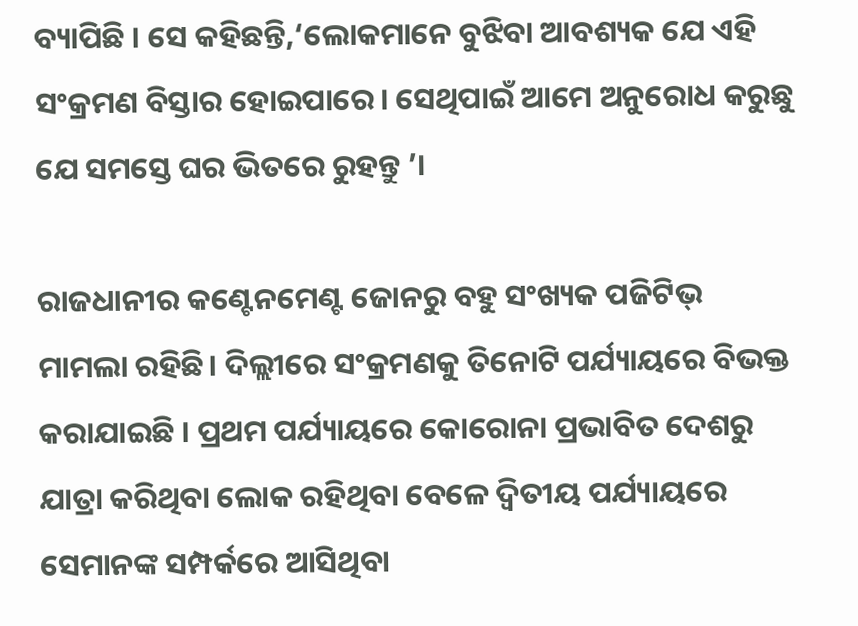ବ୍ୟାପିଛି । ସେ କହିଛନ୍ତି,‘ଲୋକମାନେ ବୁଝିବା ଆବଶ୍ୟକ ଯେ ଏହି ସଂକ୍ରମଣ ବିସ୍ତାର ହୋଇପାରେ। ସେଥିପାଇଁ ଆମେ ଅନୁରୋଧ କରୁଛୁ ଯେ ସମସ୍ତେ ଘର ଭିତରେ ରୁହନ୍ତୁ ’।

ରାଜଧାନୀର କଣ୍ଟେନମେଣ୍ଟ ଜୋନରୁ ବହୁ ସଂଖ୍ୟକ ପଜିଟିଭ୍ ମାମଲା ରହିଛି। ଦିଲ୍ଲୀରେ ସଂକ୍ରମଣକୁ ତିନୋଟି ପର୍ଯ୍ୟାୟରେ ବିଭକ୍ତ କରାଯାଇଛି । ପ୍ରଥମ ପର୍ଯ୍ୟାୟରେ କୋରୋନା ପ୍ରଭାବିତ ଦେଶରୁ ଯାତ୍ରା କରିଥିବା ଲୋକ ରହିଥିବା ବେଳେ ଦ୍ବିତୀୟ ପର୍ଯ୍ୟାୟରେ ସେମାନଙ୍କ ସମ୍ପର୍କରେ ଆସିଥିବା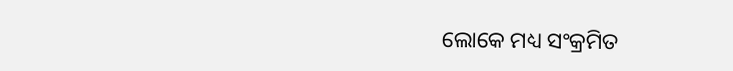ଲୋକେ ମଧ୍ୟ ସଂକ୍ରମିତ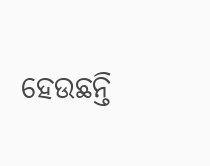ହେଉଛନ୍ତି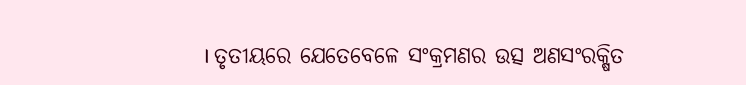। ତୃତୀୟରେ ଯେତେବେଳେ ସଂକ୍ରମଣର ଉତ୍ସ ଅଣସଂରକ୍ଷିତ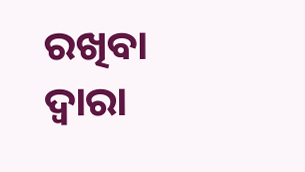ରଖିବା ଦ୍ବାରା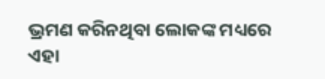ଭ୍ରମଣ କରିନଥିବା ଲୋକଙ୍କ ମଧ୍ୟରେ ଏହା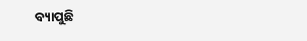ବ୍ୟାପୁଛି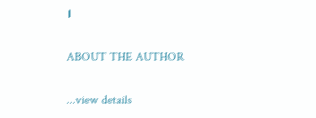।

ABOUT THE AUTHOR

...view details